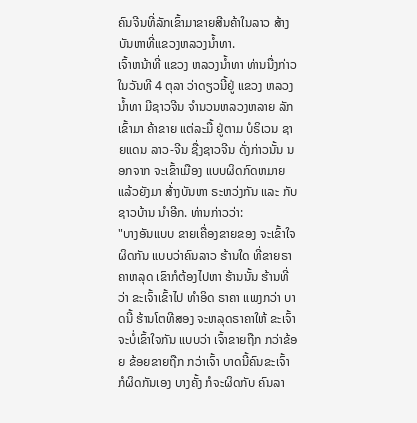ຄົນຈີນທີ່ລັກເຂົ້າມາຂາຍສີນຄ້າໃນລາວ ສ້າງບັນຫາທີ່ແຂວງຫລວງນ້ຳທາ.
ເຈົ້າຫນ້າທີ່ ແຂວງ ຫລວງນ້ຳທາ ທ່ານນື່ງກ່າວ ໃນວັນທີ 4 ຕຸລາ ວ່າດຽວນີ້ຢູ່ ແຂວງ ຫລວງນ້ຳທາ ມີຊາວຈີນ ຈຳນວນຫລວງຫລາຍ ລັກເຂົ້າມາ ຄ້າຂາຍ ແຕ່ລະມື້ ຢູ່ຕາມ ບໍຣິເວນ ຊາຍແດນ ລາວ-ຈີນ ຊື່ງຊາວຈີນ ດັ່ງກ່າວນັ້ນ ນອກຈາກ ຈະເຂົ້າເມືອງ ແບບຜິດກົດຫມາຍ ແລ້ວຍັງມາ ສ້່າງບັນຫາ ຣະຫວ່ງກັນ ແລະ ກັບຊາວບ້ານ ນຳອີກ. ທ່ານກ່າວວ່າ:
"ບາງອັນແບບ ຂາຍເຄື່ອງຂາຍຂອງ ຈະເຂົ້າໃຈຜິດກັນ ແບບວ່າຄົນລາວ ຮ້ານໃດ ທີ່ຂາຍຣາຄາຫລຸດ ເຂົາກໍຕ້ອງໄປຫາ ຮ້ານນັ້ນ ຮ້ານທີ່ວ່າ ຂະເຈົ້າເຂົ້າໄປ ທຳອິດ ຣາຄາ ແພງກວ່າ ບາດນີ້ ຮ້ານໂຕທີສອງ ຈະຫລຸດຣາຄາໃຫ້ ຂະເຈົ້າ ຈະບໍ່ເຂົ້າໃຈກັນ ແບບວ່າ ເຈົ້າຂາຍຖືກ ກວ່າຂ້ອຍ ຂ້ອຍຂາຍຖືກ ກວ່າເຈົ້າ ບາດນີ້ຄົນຂະເຈົ້າ ກໍຜິດກັນເອງ ບາງຄັ້ງ ກໍຈະຜິດກັບ ຄົນລາ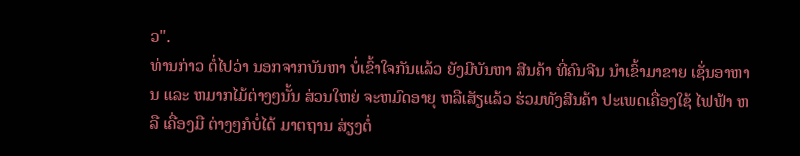ວ".
ທ່ານກ່າວ ຕໍ່ໄປວ່າ ນອກຈາກບັນຫາ ບໍ່ເຂົ້າໃຈກັນແລ້ວ ຍັງມີບັນຫາ ສີນຄ້າ ທີ່ຄົນຈີນ ນຳເຂົ້າມາຂາຍ ເຊັ່ນອາຫານ ແລະ ຫມາກໄມ້ຕ່າງໆນັ້ນ ສ່ວນໃຫຍ່ ຈະຫມົດອາຍຸ ຫລືເສັຽແລ້ວ ຮ່ວມທັງສີນຄ້າ ປະເພດເຄື່ອງໃຊ້ ໄຟຟ້າ ຫລື ເຄື່ອງມື ຕ່າງໆກໍບໍ່ໄດ້ ມາຕຖານ ສ່ຽງຕໍ່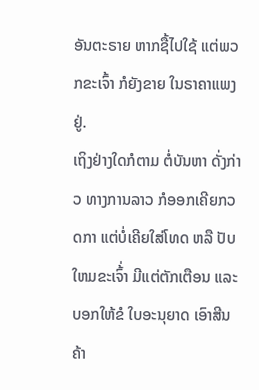ອັນຕະຣາຍ ຫາກຊື້ໄປໃຊ້ ແຕ່ພວກຂະເຈົ້າ ກໍຍັງຂາຍ ໃນຣາຄາແພງຢູ່.
ເຖິງຢ່າງໃດກໍຕາມ ຕໍ່ບັນຫາ ດັ່ງກ່າວ ທາງການລາວ ກໍອອກເຄີຍກວດກາ ແຕ່ບໍ່ເຄີຍໃສ່ໂທດ ຫລື ປັບໃຫມຂະເຈົ້່າ ມີແຕ່ຕັກເຕືອນ ແລະ ບອກໃຫ້ຂໍ ໃບອະນຸຍາດ ເອົາສີນຄ້າ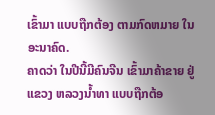ເຂົ້າມາ ແບບຖືກຕ້ອງ ຕາມກົດຫມາຍ ໃນອະນາຄົດ.
ຄາດວ່າ ໃນປີນີ້ມີຄົນຈີນ ເຂົ້າມາຄ້າຂາຍ ຢູ່ແຂວງ ຫລວງນ້ຳທາ ແບບຖືກຕ້ອ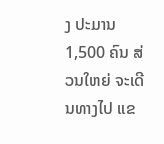ງ ປະມານ 1,500 ຄົນ ສ່ວນໃຫຍ່ ຈະເດີນທາງໄປ ແຂ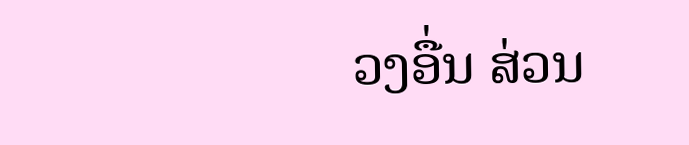ວງອື່ນ ສ່ວນ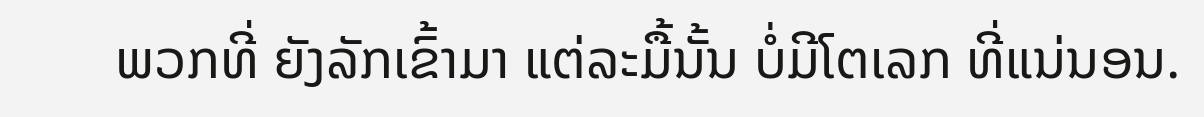ພວກທີ່ ຍັງລັກເຂົ້າມາ ແຕ່ລະມື້ນັ້ນ ບໍ່ມີໂຕເລກ ທີ່ແນ່ນອນ.